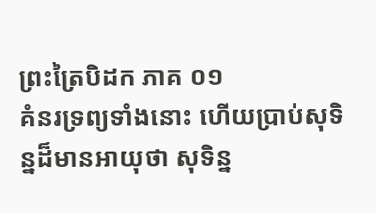ព្រះត្រៃបិដក ភាគ ០១
គំនរទ្រព្យទាំងនោះ ហើយប្រាប់សុទិន្នដ៏មានអាយុថា សុទិន្ន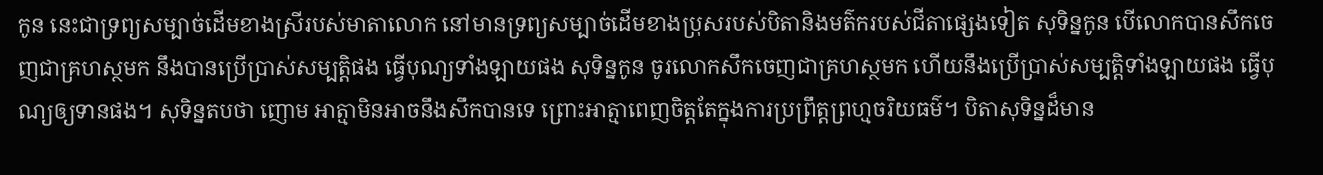កូន នេះជាទ្រព្យសម្បាច់ដើមខាងស្រីរបស់មាតាលោក នៅមានទ្រព្យសម្បាច់ដើមខាងប្រុសរបស់បិតានិងមត៌ករបស់ជីតាផ្សេងទៀត សុទិន្នកូន បើលោកបានសឹកចេញជាគ្រហស្ថមក នឹងបានប្រើប្រាស់សម្បត្តិផង ធ្វើបុណ្យទាំងឡាយផង សុទិន្នកូន ចូរលោកសឹកចេញជាគ្រហស្ថមក ហើយនឹងប្រើប្រាស់សម្បត្តិទាំងឡាយផង ធ្វើបុណ្យឲ្យទានផង។ សុទិន្នតបថា ញោម អាត្មាមិនអាចនឹងសឹកបានទេ ព្រោះអាត្មាពេញចិត្តតែក្នុងការប្រព្រឹត្តព្រហ្មចរិយធម៌។ បិតាសុទិន្នដ៏មាន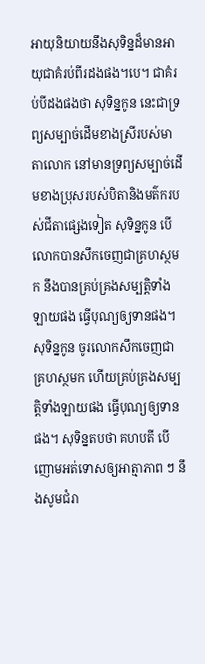អាយុនិយាយនឹងសុទិន្នដ៏មានអាយុជាគំរប់ពីរដងផង។បេ។ ជាគំរប់បីដងផងថា សុទិន្នកូន នេះជាទ្រព្យសម្បាច់ដើមខាងស្រីរបស់មាតាលោក នៅមានទ្រព្យសម្បាច់ដើមខាងប្រុសរបស់បិតានិងមត៌ករបស់ជីតាផ្សេងទៀត សុទិន្នកូន បើលោកបានសឹកចេញជាគ្រហស្ថមក នឹងបានគ្រប់គ្រងសម្បត្តិទាំងឡាយផង ធ្វើបុណ្យឲ្យទានផង។ សុទិន្នកូន ចូរលោកសឹកចេញជាគ្រហស្ថមក ហើយគ្រប់គ្រងសម្បត្តិទាំងឡាយផង ធ្វើបុណ្យឲ្យទានផង។ សុទិន្នតបថា គហបតី បើញោមអត់ទោសឲ្យអាត្មាភាព ៗ នឹងសូមជំរា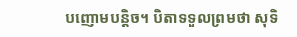បញោមបន្តិច។ បិតាទទួលព្រមថា សុទិ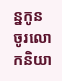ន្នកូន ចូរលោកនិយា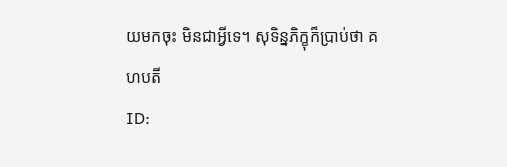យមកចុះ មិនជាអ្វីទេ។ សុទិន្នភិក្ខុក៏ប្រាប់ថា គហបតី
ID: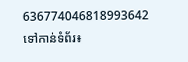636774046818993642
ទៅកាន់ទំព័រ៖